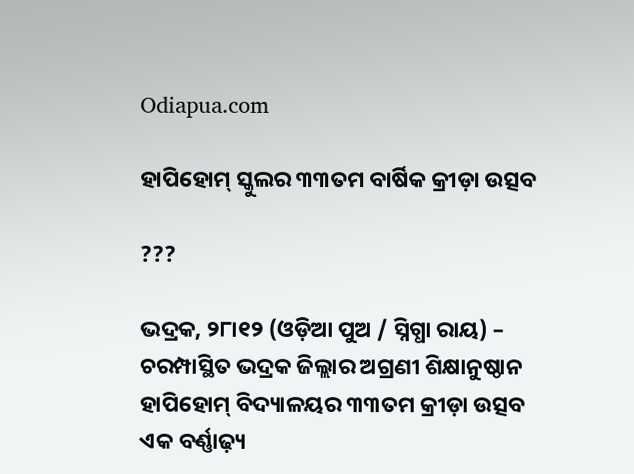Odiapua.com

ହାପିହୋମ୍ ସ୍କୁଲର ୩୩ତମ ବାର୍ଷିକ କ୍ରୀଡ଼ା ଉତ୍ସବ

???

ଭଦ୍ରକ, ୨୮ା୧୨ (ଓଡ଼ିଆ ପୁଅ / ସ୍ନିଗ୍ଧା ରାୟ) – ଚରମ୍ପାସ୍ଥିତ ଭଦ୍ରକ ଜିଲ୍ଲାର ଅଗ୍ରଣୀ ଶିକ୍ଷାନୁଷ୍ଠାନ ହାପିହୋମ୍ ବିଦ୍ୟାଳୟର ୩୩ତମ କ୍ରୀଡ଼ା ଉତ୍ସବ ଏକ ବର୍ଣ୍ଣାଢ଼୍ୟ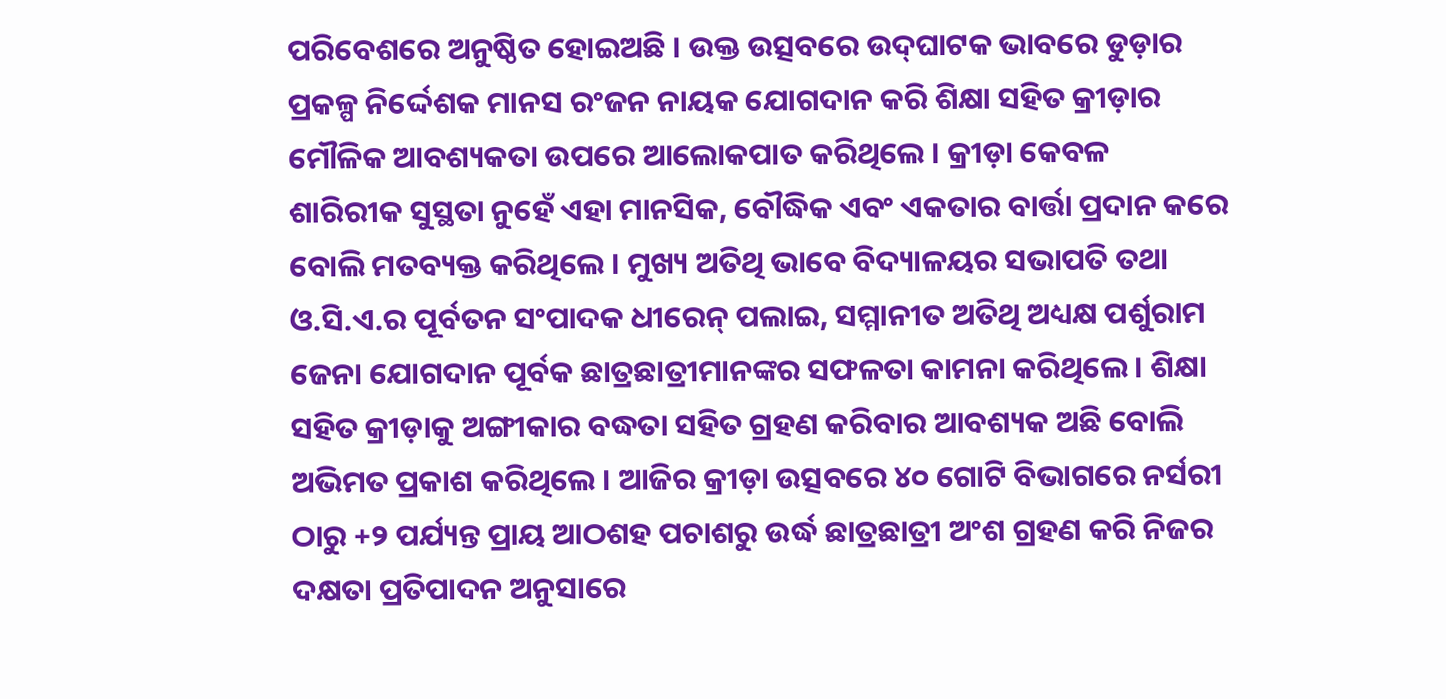ପରିବେଶରେ ଅନୁଷ୍ଠିତ ହୋଇଅଛି । ଉକ୍ତ ଉତ୍ସବରେ ଉଦ୍‌ଘାଟକ ଭାବରେ ଡୁଡ଼ାର ପ୍ରକଳ୍ପ ନିର୍ଦ୍ଦେଶକ ମାନସ ରଂଜନ ନାୟକ ଯୋଗଦାନ କରି ଶିକ୍ଷା ସହିତ କ୍ରୀଡ଼ାର ମୌଳିକ ଆବଶ୍ୟକତା ଉପରେ ଆଲୋକପାତ କରିଥିଲେ । କ୍ରୀଡ଼ା କେବଳ ଶାରିରୀକ ସୁସ୍ଥତା ନୁହେଁ ଏହା ମାନସିକ, ବୌଦ୍ଧିକ ଏବଂ ଏକତାର ବାର୍ତ୍ତା ପ୍ରଦାନ କରେ ବୋଲି ମତବ୍ୟକ୍ତ କରିଥିଲେ । ମୁଖ୍ୟ ଅତିଥି ଭାବେ ବିଦ୍ୟାଳୟର ସଭାପତି ତଥା ଓ.ସି.ଏ.ର ପୂର୍ବତନ ସଂପାଦକ ଧୀରେନ୍ ପଲାଇ, ସମ୍ମାନୀତ ଅତିଥି ଅଧ୍ୟକ୍ଷ ପର୍ଶୁରାମ ଜେନା ଯୋଗଦାନ ପୂର୍ବକ ଛାତ୍ରଛାତ୍ରୀମାନଙ୍କର ସଫଳତା କାମନା କରିଥିଲେ । ଶିକ୍ଷା ସହିତ କ୍ରୀଡ଼ାକୁ ଅଙ୍ଗୀକାର ବଦ୍ଧତା ସହିତ ଗ୍ରହଣ କରିବାର ଆବଶ୍ୟକ ଅଛି ବୋଲି ଅଭିମତ ପ୍ରକାଶ କରିଥିଲେ । ଆଜିର କ୍ରୀଡ଼ା ଉତ୍ସବରେ ୪୦ ଗୋଟି ବିଭାଗରେ ନର୍ସରୀ ଠାରୁ +୨ ପର୍ଯ୍ୟନ୍ତ ପ୍ରାୟ ଆଠଶହ ପଚାଶରୁ ଉର୍ଦ୍ଧ ଛାତ୍ରଛାତ୍ରୀ ଅଂଶ ଗ୍ରହଣ କରି ନିଜର ଦକ୍ଷତା ପ୍ରତିପାଦନ ଅନୁସାରେ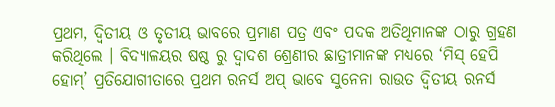ପ୍ରଥମ, ଦ୍ୱିତୀୟ ଓ ତୃତୀୟ ଭାବରେ ପ୍ରମାଣ ପତ୍ର ଏବଂ ପଦକ ଅତିଥିମାନଙ୍କ ଠାରୁ ଗ୍ରହଣ କରିଥିଲେ । ବିଦ୍ୟାଳୟର ଷଷ୍ଠ ରୁ ଦ୍ୱାଦଶ ଶ୍ରେଣୀର ଛାତ୍ରୀମାନଙ୍କ ମଧ୍ୟରେ ‘ମିସ୍ ହେପି ହୋମ୍‌’ ପ୍ରତିଯୋଗୀତାରେ ପ୍ରଥମ ରନର୍ସ ଅପ୍ ଭାବେ ସୁନେନା ରାଉତ ଦ୍ୱିତୀୟ ରନର୍ସ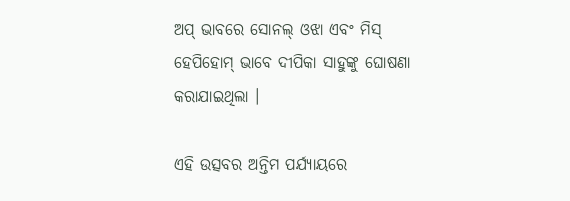ଅପ୍ ଭାବରେ ସୋନଲ୍ ଓଝା ଏବଂ ମିସ୍ ହେପିହୋମ୍ ଭାବେ ଦୀପିକା ସାହୁଙ୍କୁ ଘୋଷଣା କରାଯାଇଥିଲା ।

ଏହି ଉତ୍ସବର ଅନ୍ତିମ ପର୍ଯ୍ୟାୟରେ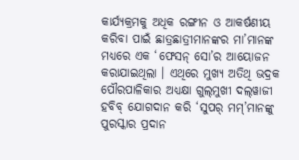କାର୍ଯ୍ୟକ୍ରମକୁ ଅଧିକ ରଙ୍ଗୀନ ଓ ଆକର୍ଷଣୀୟ କରିବା ପାଇଁ ଛାତ୍ରଛାତ୍ରୀମାନଙ୍କର ମା’ମାନଙ୍କ ମଧ୍ୟରେ ଏକ ‘ଫେସନ୍ ସୋ’ର ଆୟୋଜନ କରାଯାଇଥିଲା । ଏଥିରେ ମୁଖ୍ୟ ଅତିଥି ଭଦ୍ରକ ପୌରପାଳିକାର ଅଧ୍ୟକ୍ଷା ଗୁଲ୍‌ମୁଖୀ ଦଲ୍‌ୱାଜୀ ହବିବ୍ ଯୋଗଦାନ କରି ‘ସୁପର୍ ମମ୍‌’ମାନଙ୍କୁ ପୁରସ୍କାର ପ୍ରଦାନ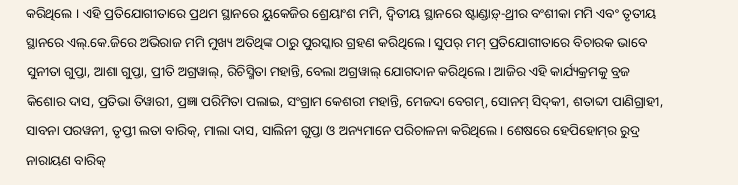କରିଥିଲେ । ଏହି ପ୍ରତିଯୋଗୀତାରେ ପ୍ରଥମ ସ୍ଥାନରେ ୟୁକେଜିର ଶ୍ରେୟାଂଶ ମମି, ଦ୍ୱିତୀୟ ସ୍ଥାନରେ ଷ୍ଟାଣ୍ଡାଡ଼୍‌-ଥ୍ରୀର ବଂଶୀକା ମମି ଏବଂ ତୃତୀୟ ସ୍ଥାନରେ ଏଲ୍‌.କେ.ଜିରେ ଅଭିରାଜ ମମି ମୁଖ୍ୟ ଅତିଥିଙ୍କ ଠାରୁ ପୁରସ୍କାର ଗ୍ରହଣ କରିଥିଲେ । ସୁପର୍ ମମ୍ ପ୍ରତିଯୋଗୀତାରେ ବିଚାରକ ଭାବେ ସୁନୀତା ଗୁପ୍ତା, ଆଶା ଗୁପ୍ତା, ପ୍ରୀତି ଅଗ୍ରୱାଲ୍‌, ରିଚିସ୍ମିତା ମହାନ୍ତି, ବେଲା ଅଗ୍ରୱାଲ୍ ଯୋଗଦାନ କରିଥିଲେ । ଆଜିର ଏହି କାର୍ଯ୍ୟକ୍ରମକୁ ବ୍ରଜ କିଶୋର ଦାସ, ପ୍ରତିଭା ତିୱାରୀ, ପ୍ରଜ୍ଞା ପରିମିତା ପଲାଇ, ସଂଗ୍ରାମ କେଶରୀ ମହାନ୍ତି, ମେଜଦା ବେଗମ୍‌, ସୋନମ୍ ସିଦ୍‌କୀ, ଶତାବ୍ଦୀ ପାଣିଗ୍ରାହୀ, ସାବନା ପରୱନୀ, ତୃପ୍ତୀ ଲତା ବାରିକ୍‌, ମାଲା ଦାସ, ସାଲିନୀ ଗୁପ୍ତା ଓ ଅନ୍ୟମାନେ ପରିଚାଳନା କରିଥିଲେ । ଶେଷରେ ହେପିହୋମ୍‌ର ରୁଦ୍ର ନାରାୟଣ ବାରିକ୍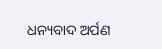ଧନ୍ୟବାଦ ଅର୍ପଣ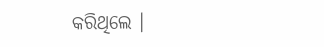କରିଥିଲେ ।